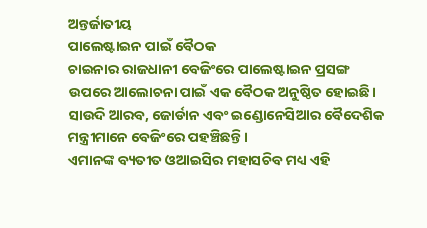ଅନ୍ତର୍ଜାତୀୟ
ପାଲେଷ୍ଟାଇନ ପାଇଁ ବୈଠକ
ଚାଇନାର ରାଜଧାନୀ ବେଜିଂରେ ପାଲେଷ୍ଟାଇନ ପ୍ରସଙ୍ଗ ଉପରେ ଆଲୋଚନା ପାଇଁ ଏକ ବୈଠକ ଅନୁଷ୍ଠିତ ହୋଇଛି। ସାଉଦି ଆରବ, ଜୋର୍ଡାନ ଏବଂ ଇଣ୍ଡୋନେସିଆର ବୈଦେଶିକ ମନ୍ତ୍ରୀମାନେ ବେଜିଂରେ ପହଞ୍ଚିଛନ୍ତି।
ଏମାନଙ୍କ ବ୍ୟତୀତ ଓଆଇସିର ମହାସଚିବ ମଧ୍ୟ ଏହି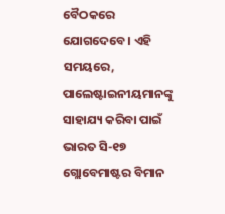ବୈଠକରେ ଯୋଗଦେବେ। ଏହି ସମୟରେ, ପାଲେଷ୍ଟାଇନୀୟମାନଙ୍କୁ ସାହାଯ୍ୟ କରିବା ପାଇଁ ଭାରତ ସି-୧୭ ଗ୍ଲୋବେମାଷ୍ଟର ବିମାନ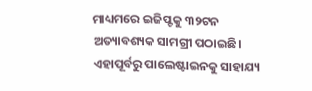ମାଧ୍ୟମରେ ଇଜିପ୍ଟକୁ ୩୨ଟନ ଅତ୍ୟାବଶ୍ୟକ ସାମଗ୍ରୀ ପଠାଇଛି। ଏହାପୂର୍ବରୁ ପାଲେଷ୍ଟାଇନକୁ ସାହାଯ୍ୟ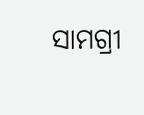ସାମଗ୍ରୀ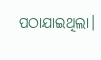ପଠାଯାଇଥିଲା।